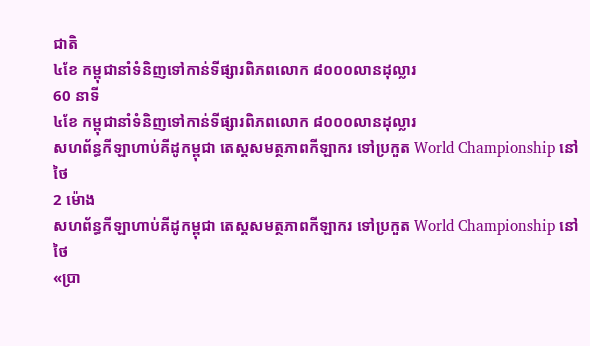ជាតិ
៤ខែ កម្ពុជានាំទំនិញទៅកាន់ទីផ្សារពិភពលោក ៨០០០លានដុល្លារ
60 នាទី
៤ខែ កម្ពុជានាំទំនិញទៅកាន់ទីផ្សារពិភពលោក ៨០០០លានដុល្លារ
សហព័ន្ធកីឡាហាប់គីដូកម្ពុជា តេស្តសមត្ថភាពកីឡាករ ទៅប្រកួត World Championship នៅថៃ
2 ម៉ោង
សហព័ន្ធកីឡាហាប់គីដូកម្ពុជា តេស្តសមត្ថភាពកីឡាករ ទៅប្រកួត World Championship នៅថៃ
«ប្រា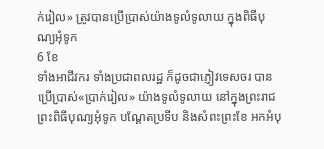ក់រៀល» ត្រូវបានប្រើប្រាស់យ៉ាងទូលំទូលាយ ក្នុងពិធីបុណ្យអុំទូក
6 ខែ
ទាំងអាជីវករ ទាំងប្រជាពលរដ្ឋ ក៏ដូចជាភ្ញៀវទេសចរ បានប្រើប្រាស់«ប្រាក់រៀល» យ៉ាងទូលំទូលាយ នៅក្នុងព្រះរាជព្រះពិធីបុណ្យអុំទូក បណ្តែតប្រទីប និងសំពះព្រះខែ អកអំបុ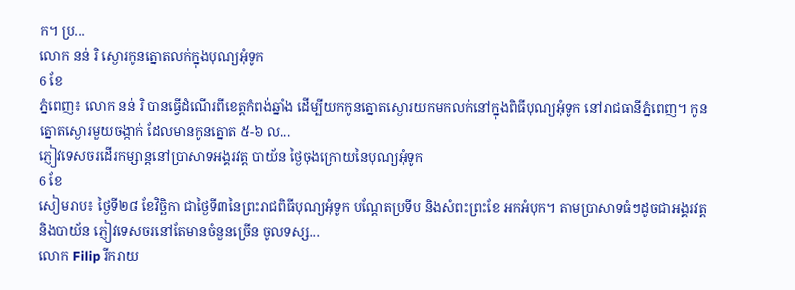ក។ ប្រ...
លោក នន់ រិ ស្ងោរកូនត្នោតលក់ក្នុងបុណ្យអុំទូក
6 ខែ
ភ្នំពេញ៖ លោក នន់ រិ បានធ្វើដំណើរពីខេត្តកំពង់ឆ្នាំង ដើម្បីយកកូនត្នោតស្ងោរយកមកលក់នៅក្នុងពិធីបុណ្យអុំទូក នៅរាជធានីភ្នំពេញ។ កូនត្នោតស្ងោរមួយចង្កាក់ ដែលមានកូនត្នោត ៥-៦ ល...
ភ្ញៀវទេសចរដើរកម្សាន្តនៅប្រាសាទអង្គរវត្ត បាយ័ន ថ្ងៃចុងក្រោយនៃបុណ្យអុំទូក
6 ខែ
សៀមរាប៖ ថ្ងៃទី២៨ ខែវិច្ឆិកា ជាថ្ងៃទី៣នៃព្រះរាជពិធីបុណ្យអុំទូក បណ្ដែតប្រទីប និងសំពះព្រះខែ អកអំបុក។ តាមប្រាសាទធំៗដូចជាអង្គរវត្ត និងបាយ័ន ភ្ញៀវទេសចរនៅតែមានចំនួនច្រើន ចូលទស្ស...
លោក Filip រីករាយ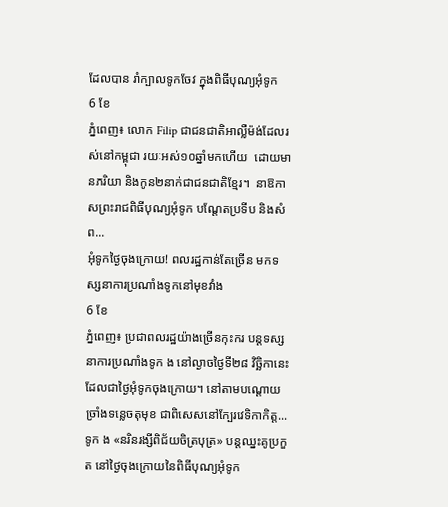ដែលបាន រាំក្បាលទូកចែវ ក្នុងពិធីបុណ្យអុំទូក
6 ខែ
ភ្នំពេញ៖ លោក Filip ជាជនជាតិអាល្លឺម៉ង់ដែលរស់នៅកម្ពុជា រយៈអស់១០ឆ្នាំមកហើយ  ដោយមានភរិយា និងកូន២នាក់ជាជនជាតិខ្មែរ។  នាឱកាសព្រះរាជពិធីបុណ្យអុំទូក បណ្តែតប្រទីប និងសំព...
អុំទូកថ្ងៃចុងក្រោយ! ពលរដ្ឋកាន់តែច្រើន មកទស្សនាការប្រណាំងទូកនៅមុខវាំង
6 ខែ
ភ្នំពេញ៖ ប្រជាពលរដ្ឋយ៉ាងច្រើនកុះករ បន្តទស្សនាការប្រណាំងទូក ង នៅល្ងាចថ្ងៃទី២៨ វិច្ឆិកានេះ ដែលជាថ្ងៃអុំទូកចុងក្រោយ។ នៅតាមបណ្តោយច្រាំងទន្លេចតុមុខ ជាពិសេសនៅក្បែរវេទិកាកិត្ត...
ទូក ង «នរិនរង្សីពិជ័យចិត្របុត្រ» បន្តឈ្នះគូប្រកួត នៅថ្ងៃចុងក្រោយនៃពិធីបុណ្យអុំទូក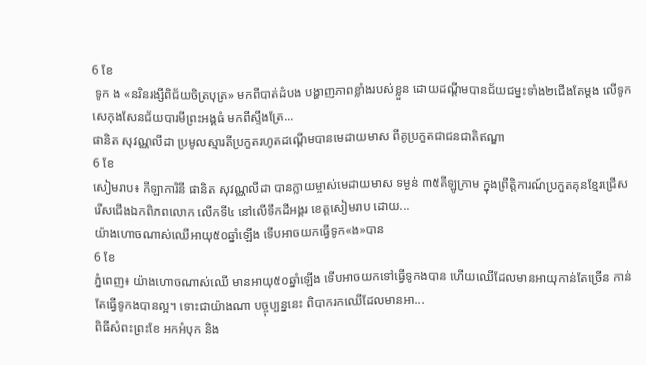6 ខែ
 ទូក ង «នរិនរង្សីពិជ័យចិត្របុត្រ» មកពីបាត់ដំបង បង្ហាញភាពខ្លាំងរបស់ខ្លួន ដោយដណ្តីមបានជ័យជម្នះទាំង២ជើងតែម្តង លើទូក សេកុងសែនជ័យបារមីព្រះអង្គធំ មកពីស្ទឹងត្រែ...
ផានិត សុវណ្ណលីដា ប្រមូលស្មារតីប្រកួតរហូតដណ្តើមបានមេដាយមាស ពីគូប្រកួតជាជនជាតិឥណ្ឌា
6 ខែ
សៀមរាប៖ កីឡាការិនី ផានិត សុវណ្ណលីដា បានក្លាយម្ចាស់មេដាយមាស ទម្ងន់ ៣៥គីឡូក្រាម ក្នុងព្រឹត្តិការណ៍ប្រកួតគុនខ្មែរជ្រើសរើសជើងឯកពិភពលោក លើកទី៤ នៅលើទឹកដីអង្គរ ខេត្តសៀមរាប ដោយ...
យ៉ាងហោចណាស់ឈើអាយុ៥០ឆ្នាំឡើង ទើបអាចយកធ្វើទូក«ង»បាន
6 ខែ
ភ្នំពេញ៖ យ៉ាងហោចណាស់ឈើ មានអាយុ៥០ឆ្នាំឡើង ទើបអាចយកទៅធ្វើទូកងបាន ហើយឈើដែលមានអាយុកាន់តែច្រើន កាន់តែធ្វើទូកងបានល្អ។ ទោះជាយ៉ាងណា បច្ចុប្បន្ននេះ ពិបាករកឈើដែលមានអា...
ពិធីសំពះព្រះខែ អកអំបុក និង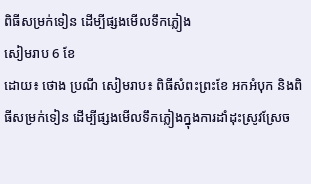ពិធីសម្រក់ទៀន ដើម្បីផ្សងមើលទឹកភ្លៀង
សៀមរាប 6 ខែ
ដោយ៖ ថោង ប្រណី សៀមរាប៖ ពិធីសំពះព្រះខែ អកអំបុក និងពិធីសម្រក់ទៀន ដើម្បីផ្សងមើលទឹកភ្លៀងក្នុងការដាំដុះស្រូវស្រែច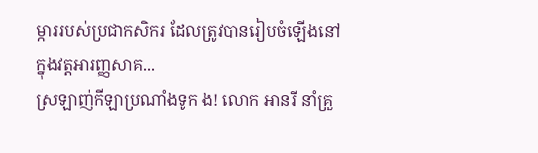ម្ការរបស់ប្រជាកសិករ ដែលត្រូវបានរៀបចំឡើងនៅក្នុងវត្តអារញ្ញសាគ...
ស្រឡាញ់កីឡាប្រណាំងទូក ង! លោក អានរី នាំគ្រួ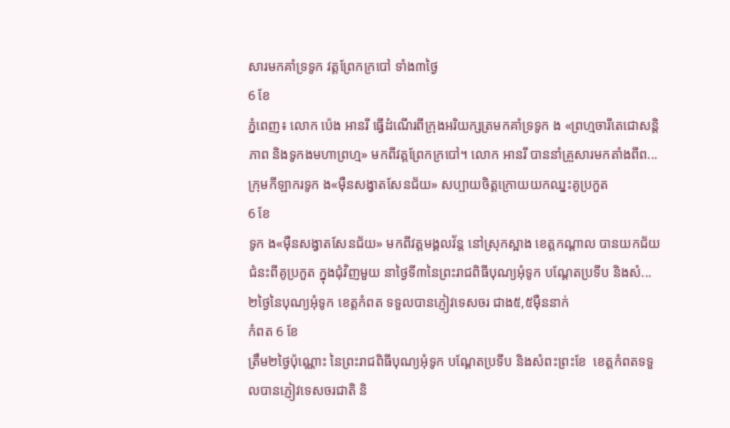សារមកគាំទ្រទូក វត្តព្រែកក្របៅ ទាំង៣ថ្ងៃ
6 ខែ
ភ្នំពេញ៖ លោក ប៉េង អានរី ធ្វើដំណើរពីក្រុងអរិយក្សត្រមកគាំទ្រទូក ង «ព្រហ្មចារីតេជោសន្តិភាព និងទូកងមហាព្រហ្ម» មកពីវត្តព្រែកក្របៅ។ លោក អានរី បាននាំគ្រួសារមកតាំងពីព...
ក្រុមកីឡាករទូក ង«ម៉ឺនសង្វាតសែនជ័យ» សប្បាយចិត្តក្រោយយកឈ្នះគូប្រកួត
6 ខែ
ទូក ង«ម៉ឺនសង្វាតសែនជ័យ» មកពីវត្តមង្គលវ័ន្ត នៅស្រុកស្អាង ខេត្តកណ្តាល បានយកជ័យជំនះពីគូប្រកួត ក្នុងជុំវិញមួយ នាថ្ងៃទី៣នៃព្រះរាជពិធីបុណ្យអុំទូក បណ្តែតប្រទីប និងសំ...
២ថ្ងៃនៃបុណ្យអុំទូក ខេត្តកំពត ទទួលបានភ្ញៀវទេសចរ ជាង៥,៥ម៉ឺននាក់
កំពត 6 ខែ
ត្រឹម២ថ្ងៃប៉ុណ្ណោះ នៃព្រះរាជពិធីបុណ្យអុំទូក បណ្តែតប្រទីប និងសំពះព្រះខែ  ខេត្តកំពតទទួលបានភ្ញៀវទេសចរជាតិ និ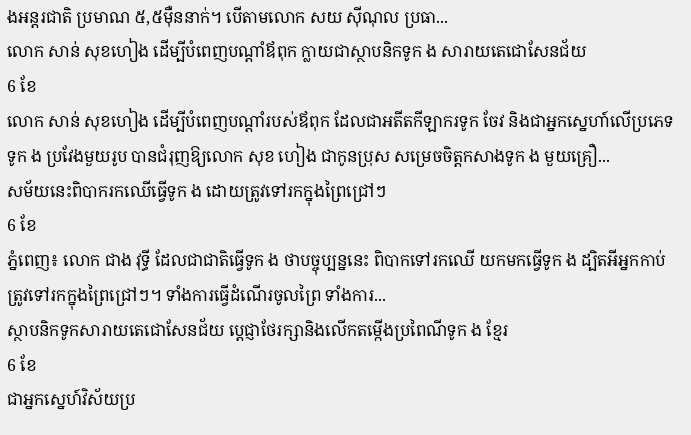ងអន្តរជាតិ ប្រមាណ ៥,៥ម៉ឺននាក់។ បើតាមលោក សយ ស៊ីណុល ប្រធា...
លោក សាន់ សុខហៀង ដើម្បីបំពេញបណ្តាំឪពុក ក្លាយជាស្ថាបនិកទូក ង សារាយតេជោសែនជ័យ
6 ខែ
លោក សាន់ សុខហៀង ដើម្បីបំពេញបណ្តាំរបស់ឪពុក ដែលជាអតីតកីឡាករទូក ចែវ និងជាអ្នកស្នេហា៍លើប្រភេទទូក ង ប្រវែងមួយរូប បានជំរុញឱ្យលោក សុខ ហៀង ជាកូនប្រុស សម្រេចចិត្តកសាងទូក ង មួយគ្រឿ...
សម័យនេះពិបាករកឈើធ្វើទូក ង ដោយត្រូវទៅរកក្នុងព្រៃជ្រៅៗ
6 ខែ
ភ្នំពេញ៖ លោក ជាង វុទ្ធី ដែលជាជាតិធ្វើទូក ង ថាបច្ចុប្បន្ននេះ ពិបាកទៅរកឈើ យកមកធ្វើទូក ង ដ្បិតអីអ្នកកាប់ត្រូវទៅរកក្នុងព្រៃជ្រៅៗ។ ទាំងការធ្វើដំណើរចូលព្រៃ ទាំងការ...
ស្ថាបនិកទូកសារាយតេជោសែនជ័យ ប្តេជ្ញាថែរក្សានិងលើកតម្កើងប្រពៃណីទូក ង ខ្មែរ
6 ខែ
ជាអ្នកស្នេហ៍វិស័យប្រ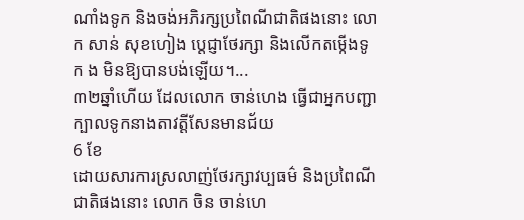ណាំងទូក និងចង់អភិរក្សប្រពៃណីជាតិផងនោះ លោក សាន់ សុខហៀង ប្ដេជ្ញាថែរក្សា និងលើកតម្កើងទូក ង មិនឱ្យបានបង់ឡើយ។...
៣២ឆ្នាំហើយ ដែលលោក ចាន់ហេង ធ្វើជាអ្នកបញ្ជាក្បាលទូកនាងតាវត្តីសែនមានជ័យ
6 ខែ
ដោយសារការស្រលាញ់ថែរក្សាវប្បធម៌ និងប្រពៃណីជាតិផងនោះ លោក ចិន ចាន់ហេ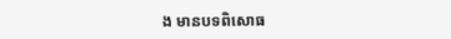ង មានបទពិសោធ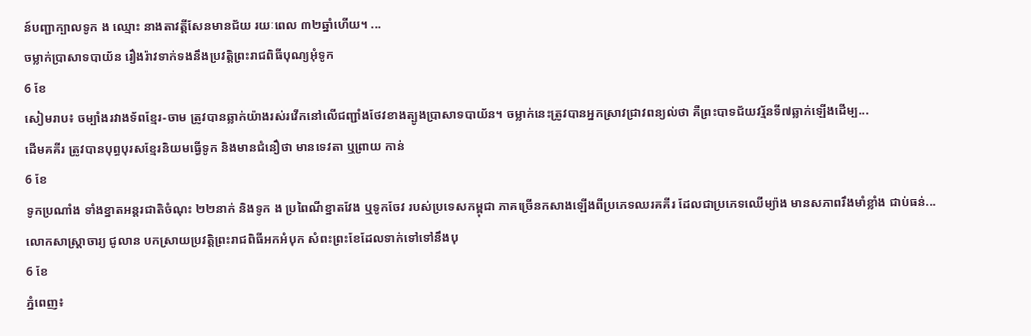ន៍បញ្ជាក្បាលទូក ង ឈ្មោះ នាងតាវត្តីសែនមានជ័យ រយៈពេល ៣២ឆ្នាំហើយ។ ...
ចម្លាក់ប្រាសាទបាយ័ន រឿងរ៉ាវទាក់ទងនឹងប្រវត្តិព្រះរាជពិធីបុណ្យអុំទូក
6 ខែ
សៀមរាប៖ ចម្បាំងរវាងទ័ពខ្មែរ-ចាម ត្រូវបានឆ្លាក់យ៉ាងរស់រវើកនៅលើជញ្ជាំងថែវខាងត្បូងប្រាសាទបាយ័ន។ ចម្លាក់នេះត្រូវបានអ្នកស្រាវជ្រាវពន្យល់ថា គឺព្រះបាទជ័យវរ្ម័នទី៧ឆ្លាក់ឡើងដើម្ប...
ដើមគគីរ ត្រូវបានបុព្ធបុរសខ្មែរនិយមធ្វើទូក និងមានជំនឿថា មានទេវតា ឬព្រាយ កាន់
6 ខែ
ទូកប្រណាំង ទាំងខ្នាតអន្តរជាតិចំណុះ ២២នាក់ និងទូក ង ប្រពៃណីខ្នាតវែង ឬទូកចែវ របស់ប្រទេសកម្ពុជា ភាគច្រើនកសាងឡើងពីប្រភេទឈរគគីរ ដែលជាប្រភេទឈើម្យ៉ាង មានសភាពរឹងមាំខ្លាំង ជាប់ធន់...
លោកសាស្ត្រាចារ្យ ជូលាន បកស្រាយប្រវត្តិព្រះរាជពិធីអកអំបុក សំពះព្រះខែដែលទាក់ទៅទៅនឹងបុ
6 ខែ
ភ្នំពេញ៖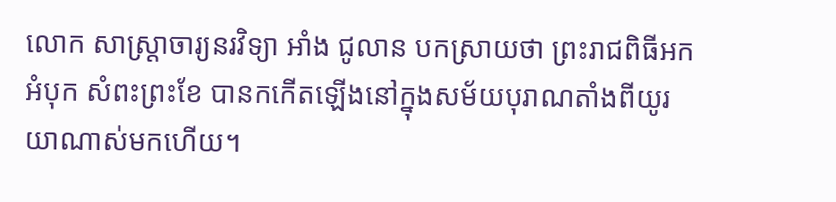លោក សាស្ត្រាចារ្យនរវិទ្យា អាំង ជូលាន បកស្រាយថា ព្រះរាជពិធីអកអំបុក សំពះព្រះខែ បានកកើតឡើងនៅក្នុងសម័យបុរាណតាំងពីយូរយាណាស់មកហើយ។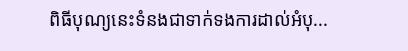ពិធីបុណ្យនេះទំនងជាទាក់ទងការដាល់អំបុ...